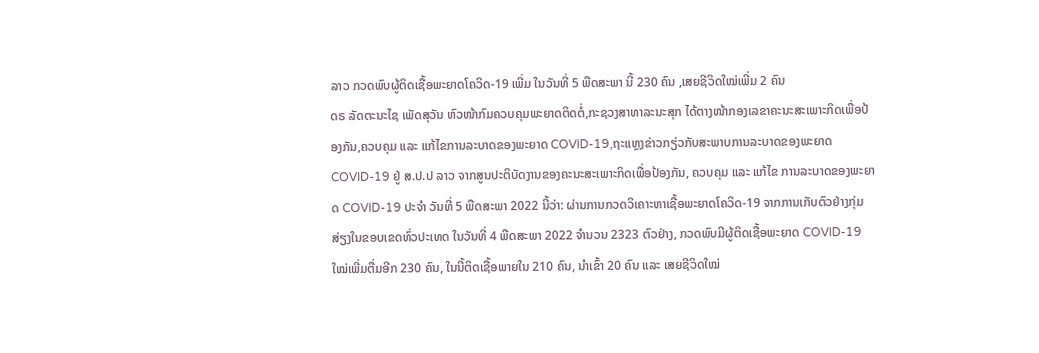ລາວ ກວດພົບຜູ້ຕິດເຊື້ອພະຍາດໂຄວິດ-19 ເພີ່ມ ໃນວັນທີ່ 5 ພືດສະພາ ນີ້ 230 ຄົນ ,ເສຍຊີວິດໃໝ່ເພີ່ມ 2 ຄົນ
ດຣ ລັດຕະນະໄຊ ເພັດສຸວັນ ຫົວໜ້າກົມຄວບຄຸມພະຍາດຕິດຕໍ່,ກະຊວງສາທາລະນະສຸກ ໄດ້ຕາງໜ້າກອງເລຂາຄະນະສະເພາະກິດເພື່ອປ້ອງກັນ,ຄວບຄຸມ ແລະ ແກ້ໄຂການລະບາດຂອງພະຍາດ COVID-19,ຖະແຫຼງຂ່າວກຽ່ວກັບສະພາບການລະບາດຂອງພະຍາດ COVID-19 ຢູ່ ສ.ປ.ປ ລາວ ຈາກສູນປະຕິບັດງານຂອງຄະນະສະເພາະກິດເພື່ອປ້ອງກັນ, ຄວບຄຸມ ແລະ ແກ້ໄຂ ການລະບາດຂອງພະຍາດ COVID-19 ປະຈໍາ ວັນທີ່ 5 ພືດສະພາ 2022 ນີ້ວ່າ: ຜ່ານການກວດວິເຄາະຫາເຊື້ອພະຍາດໂຄວິດ-19 ຈາກການເກັບຕົວຢ່າງກຸ່ມສ່ຽງໃນຂອບເຂດທົ່ວປະເທດ ໃນວັນທີ່ 4 ພືດສະພາ 2022 ຈໍານວນ 2323 ຕົວຢ່າງ, ກວດພົບມີຜູ້ຕິດເຊື້ອພະຍາດ COVID-19 ໃໝ່ເພີ່ມຕື່ມອີກ 230 ຄົນ, ໃນນີ້ຕິດເຊື້ອພາຍໃນ 210 ຄົນ, ນໍາເຂົ້າ 20 ຄົນ ແລະ ເສຍຊີວິດໃໝ່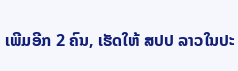ເພີມອີກ 2 ຄົນ, ເຮັດໃຫ້ ສປປ ລາວໃນປະ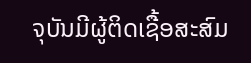ຈຸບັນມີຜູ້ຕິດເຊື້ອສະສົມ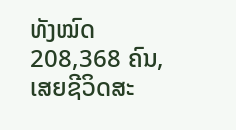ທັງໝົດ 208,368 ຄົນ, ເສຍຊີວິດສະ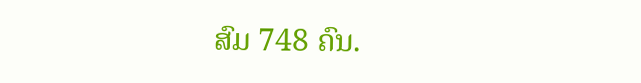ສົມ 748 ຄົນ.